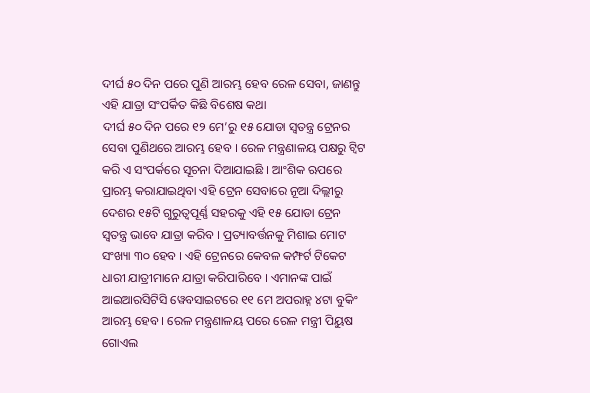ଦୀର୍ଘ ୫୦ ଦିନ ପରେ ପୁଣି ଆରମ୍ଭ ହେବ ରେଳ ସେବା, ଜାଣନ୍ତୁ ଏହି ଯାତ୍ରା ସଂପର୍କିତ କିଛି ବିଶେଷ କଥା
ଦୀର୍ଘ ୫୦ ଦିନ ପରେ ୧୨ ମେ’ରୁ ୧୫ ଯୋଡା ସ୍ୱତନ୍ତ୍ର ଟ୍ରେନର ସେବା ପୁଣିଥରେ ଆରମ୍ଭ ହେବ । ରେଳ ମନ୍ତ୍ରଣାଳୟ ପକ୍ଷରୁ ଟ୍ୱିଟ କରି ଏ ସଂପର୍କରେ ସୂଚନା ଦିଆଯାଇଛି । ଆଂଶିକ ଋପରେ ପ୍ରାରମ୍ଭ କରାଯାଇଥିବା ଏହି ଟ୍ରେନ ସେବାରେ ନୂଆ ଦିଲ୍ଲୀରୁ ଦେଶର ୧୫ଟି ଗୁରୁତ୍ୱପୂର୍ଣ୍ଣ ସହରକୁ ଏହି ୧୫ ଯୋଡା ଟ୍ରେନ ସ୍ୱତନ୍ତ୍ର ଭାବେ ଯାତ୍ରା କରିବ । ପ୍ରତ୍ୟାବର୍ତ୍ତନକୁ ମିଶାଇ ମୋଟ ସଂଖ୍ୟା ୩୦ ହେବ । ଏହି ଟ୍ରେନରେ କେବଳ କମ୍ଫର୍ଟ ଟିକେଟ ଧାରୀ ଯାତ୍ରୀମାନେ ଯାତ୍ରା କରିପାରିବେ । ଏମାନଙ୍କ ପାଇଁ ଆଇଆରସିଟିସି ୱେବସାଇଟରେ ୧୧ ମେ ଅପରାହ୍ନ ୪ଟା ବୁକିଂ ଆରମ୍ଭ ହେବ । ରେଳ ମନ୍ତ୍ରଣାଳୟ ପରେ ରେଳ ମନ୍ତ୍ରୀ ପିୟୁଷ ଗୋଏଲ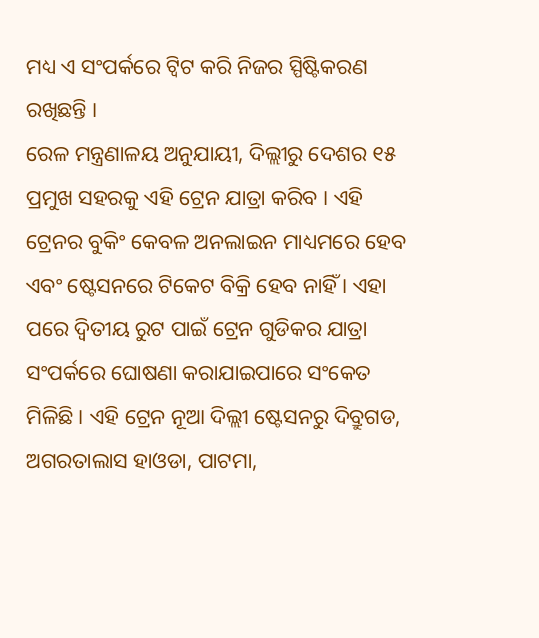ମଧ୍ୟ ଏ ସଂପର୍କରେ ଟ୍ୱିଟ କରି ନିଜର ସ୍ପିଷ୍ଟିକରଣ ରଖିଛନ୍ତି ।
ରେଳ ମନ୍ତ୍ରଣାଳୟ ଅନୁଯାୟୀ, ଦିଲ୍ଲୀରୁ ଦେଶର ୧୫ ପ୍ରମୁଖ ସହରକୁ ଏହି ଟ୍ରେନ ଯାତ୍ରା କରିବ । ଏହି ଟ୍ରେନର ବୁକିଂ କେବଳ ଅନଲାଇନ ମାଧ୍ୟମରେ ହେବ ଏବଂ ଷ୍ଟେସନରେ ଟିକେଟ ବିକ୍ରି ହେବ ନାହିଁ । ଏହା ପରେ ଦ୍ୱିତୀୟ ରୁଟ ପାଇଁ ଟ୍ରେନ ଗୁଡିକର ଯାତ୍ରା ସଂପର୍କରେ ଘୋଷଣା କରାଯାଇପାରେ ସଂକେତ ମିଳିଛି । ଏହି ଟ୍ରେନ ନୂଆ ଦିଲ୍ଲୀ ଷ୍ଟେସନରୁ ଦିବ୍ରୁଗଡ, ଅଗରତାଲାସ ହାଓଡା, ପାଟମା,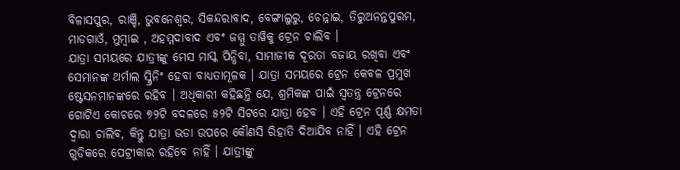ବିଳାସପୁର, ରାଞ୍ଚି, ଭୁବନେଶ୍ୱର, ସିକନ୍ଦରାବାଦ, ବେଙ୍ଗାଲୁରୁ, ଚେନ୍ନାଇ, ତିରୁଅନନ୍ତପୁରମ, ମାଡଗାଓଁ, ମୁମ୍ବାଇ , ଅହମ୍ମଦାବାଦ ଏବଂ ଜମ୍ମୁ ତାୱିକୁ ଟ୍ରେନ ଚାଲିବ ।
ଯାତ୍ରା ସମୟରେ ଯାତ୍ରୀଙ୍କୁ ମେସ ମାସ୍କ ପିନ୍ଧିବା, ସାମାଜୀକ ଦୂରତା ବଜାୟ ରଖିବା ଏବଂ ସେମାନଙ୍କ ଥର୍ମାଲ ସ୍କ୍ରିନିଂ ହେବା ବାଧ୍ୟତାମୂଳକ । ଯାତ୍ରା ସମୟରେ ଟ୍ରେନ କେବଳ ପ୍ରମୁଖ ଷ୍ଟେସନମାନଙ୍କରେ ରହିବ । ଅଧିକାରୀ କହିଛନ୍ତି ଯେ, ଶ୍ରମିକଙ୍କ ପାଇଁ ସ୍ୱତନ୍ତ୍ର ଟ୍ରେନରେ ଗୋଟିଏ କୋଚରେ ୭୨ଟି ବଦଳରେ ୫୨ଟି ସିଟରେ ଯାତ୍ରା ହେବ । ଏହି ଟ୍ରେନ ପୂର୍ଣ୍ଣ କ୍ଷମତା ଦ୍ୱାରା ଚାଲିବ, କିନ୍ତୁ ଯାତ୍ରା ଭଡା ଉପରେ କୌଣସି ରିହାତି ଦିଆଯିବ ନାହିଁ । ଏହି ଟ୍ରେନ ଗୁଡିକରେ ପେଟ୍ରୀକାର ରହିବେ ନାହିଁ । ଯାତ୍ରୀଙ୍କୁ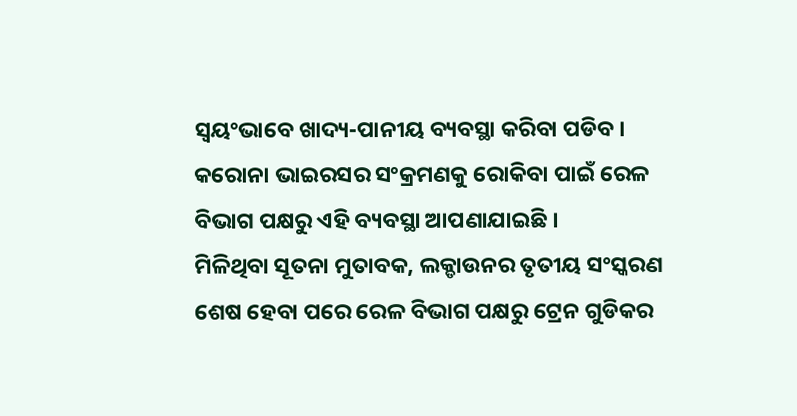ସ୍ୱୟଂଭାବେ ଖାଦ୍ୟ-ପାନୀୟ ବ୍ୟବସ୍ଥା କରିବା ପଡିବ । କରୋନା ଭାଇରସର ସଂକ୍ରମଣକୁ ରୋକିବା ପାଇଁ ରେଳ ବିଭାଗ ପକ୍ଷରୁ ଏହି ବ୍ୟବସ୍ଥା ଆପଣାଯାଇଛି ।
ମିଳିଥିବା ସୂତନା ମୁତାବକ, ଲକ୍ଡାଉନର ତୃତୀୟ ସଂସ୍କରଣ ଶେଷ ହେବା ପରେ ରେଳ ବିଭାଗ ପକ୍ଷରୁ ଟ୍ରେନ ଗୁଡିକର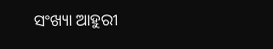ସଂଖ୍ୟା ଆହୁରୀ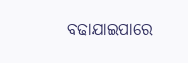ବଢାଯାଇପାରେ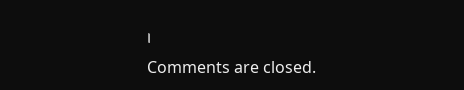।
Comments are closed.